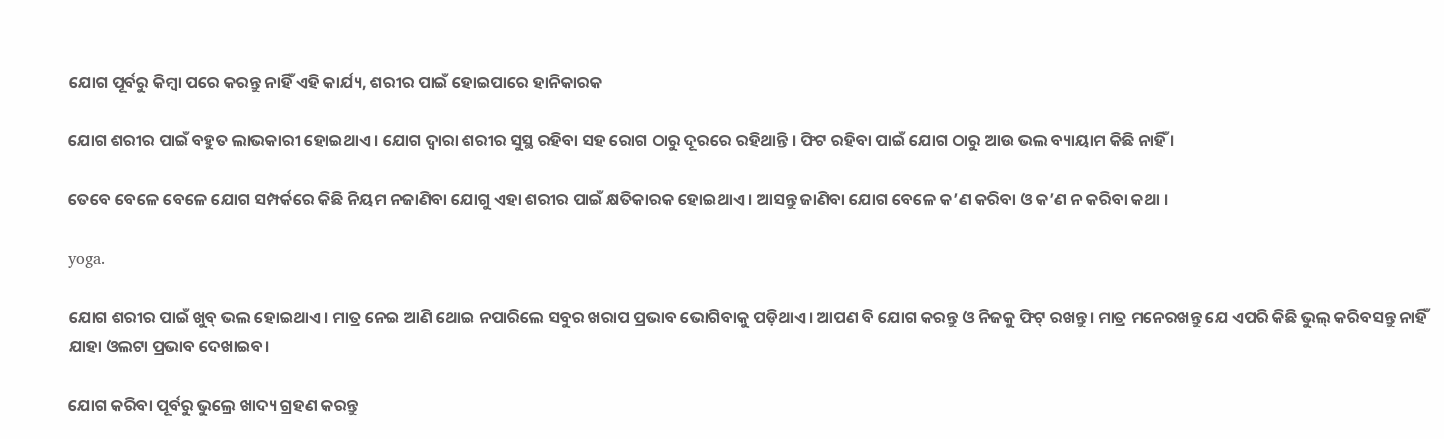ଯୋଗ ପୂର୍ବରୁ କିମ୍ବା ପରେ କରନ୍ତୁ ନାହିଁ ଏହି କାର୍ଯ୍ୟ, ଶରୀର ପାଇଁ ହୋଇପାରେ ହାନିକାରକ

ଯୋଗ ଶରୀର ପାଇଁ ବହୁତ ଲାଭକାରୀ ହୋଇଥାଏ । ଯୋଗ ଦ୍ୱାରା ଶରୀର ସୁସ୍ଥ ରହିବା ସହ ରୋଗ ଠାରୁ ଦୂରରେ ରହିଥାନ୍ତି । ଫିଟ ରହିବା ପାଇଁ ଯୋଗ ଠାରୁ ଆଉ ଭଲ ବ୍ୟାୟାମ କିଛି ନାହିଁ ।

ତେବେ ବେଳେ ବେଳେ ଯୋଗ ସମ୍ପର୍କରେ କିଛି ନିୟମ ନଜାଣିବା ଯୋଗୁ ଏହା ଶରୀର ପାଇଁ କ୍ଷତିକାରକ ହୋଇଥାଏ । ଆସନ୍ତୁ ଜାଣିବା ଯୋଗ ବେଳେ କ’ଣ କରିବା ଓ କ’ଣ ନ କରିବା କଥା ।

yoga.

ଯୋଗ ଶରୀର ପାଇଁ ଖୁବ୍ ଭଲ ହୋଇଥାଏ। ମାତ୍ର ନେଇ ଆଣି ଥୋଇ ନପାରିଲେ ସବୁର ଖରାପ ପ୍ରଭାବ ଭୋଗିବାକୁ ପଡ଼ିଥାଏ। ଆପଣ ବି ଯୋଗ କରନ୍ତୁ ଓ ନିଜକୁ ଫିଟ୍ ରଖନ୍ତୁ। ମାତ୍ର ମନେରଖନ୍ତୁ ଯେ ଏପରି କିଛି ଭୁଲ୍ କରିବସନ୍ତୁ ନାହିଁ ଯାହା ଓଲଟା ପ୍ରଭାବ ଦେଖାଇବ।

ଯୋଗ କରିବା ପୂର୍ବରୁ ଭୁଲ୍ରେ ଖାଦ୍ୟ ଗ୍ରହଣ କରନ୍ତୁ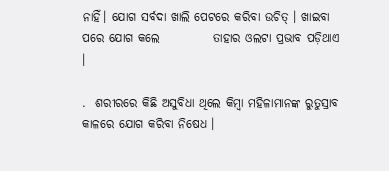ନାହିଁ। ଯୋଗ ସର୍ବଦା ଖାଲି ପେଟରେ କରିବା ଉଚିତ୍‌ । ଖାଇବା ପରେ ଯୋଗ କଲେ           ତାହାର ଓଲଟା ପ୍ରଭାବ ପଡ଼ିଥାଏ ।

.  ଶରୀରରେ କିଛି ଅସୁବିଧା ଥିଲେ କିମ୍ବା ମହିଳାମାନଙ୍କ ରୁତୁସ୍ରାବ କାଳରେ ଯୋଗ କରିବା ନିଷେଧ ।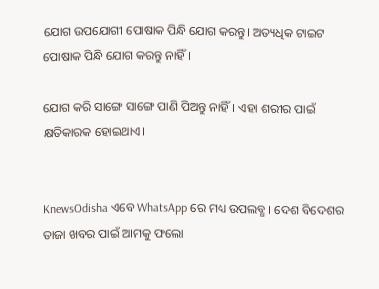ଯୋଗ ଉପଯୋଗୀ ପୋଷାକ ପିନ୍ଧି ଯୋଗ କରନ୍ତୁ। ଅତ୍ୟଧିକ ଟାଇଟ ପୋଷାକ ପିନ୍ଧି ଯୋଗ କରନ୍ତୁ ନାହିଁ ।

ଯୋଗ କରି ସାଙ୍ଗେ ସାଙ୍ଗେ ପାଣି ପିଅନ୍ତୁ ନାହିଁ। ଏହା ଶରୀର ପାଇଁ କ୍ଷତିକାରକ ହୋଇଥାଏ।


KnewsOdisha ଏବେ WhatsApp ରେ ମଧ୍ୟ ଉପଲବ୍ଧ । ଦେଶ ବିଦେଶର ତାଜା ଖବର ପାଇଁ ଆମକୁ ଫଲୋ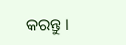କରନ୍ତୁ ।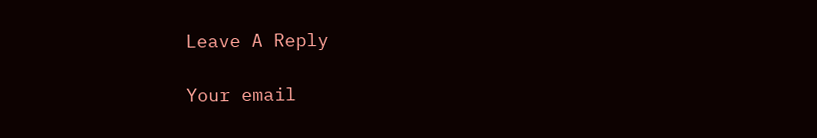Leave A Reply

Your email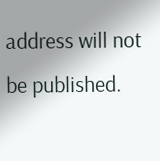address will not be published.